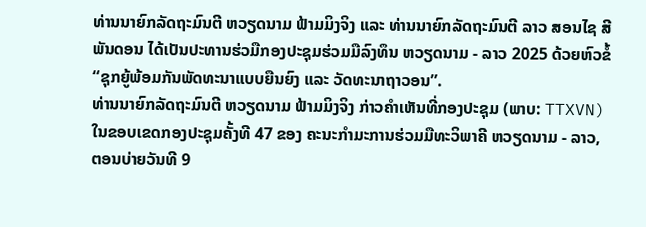ທ່ານນາຍົກລັດຖະມົນຕີ ຫວຽດນາມ ຟ້າມມິງຈິງ ແລະ ທ່ານນາຍົກລັດຖະມົນຕີ ລາວ ສອນໄຊ ສີພັນດອນ ໄດ້ເປັນປະທານຮ່ວມືກອງປະຊຸມຮ່ວມມືລົງທຶນ ຫວຽດນາມ - ລາວ 2025 ດ້ວຍຫົວຂໍ້ “ຊຸກຍູ້ພ້ອມກັນພັດທະນາແບບຍືນຍົງ ແລະ ວັດທະນາຖາວອນ”.
ທ່ານນາຍົກລັດຖະມົນຕີ ຫວຽດນາມ ຟ້າມມິງຈິງ ກ່າວຄຳເຫັນທີ່ກອງປະຊຸມ (ພາບ: TTXVN)
ໃນຂອບເຂດກອງປະຊຸມຄັ້ງທີ 47 ຂອງ ຄະນະກຳມະການຮ່ວມມືທະວິພາຄີ ຫວຽດນາມ - ລາວ, ຕອນບ່າຍວັນທີ 9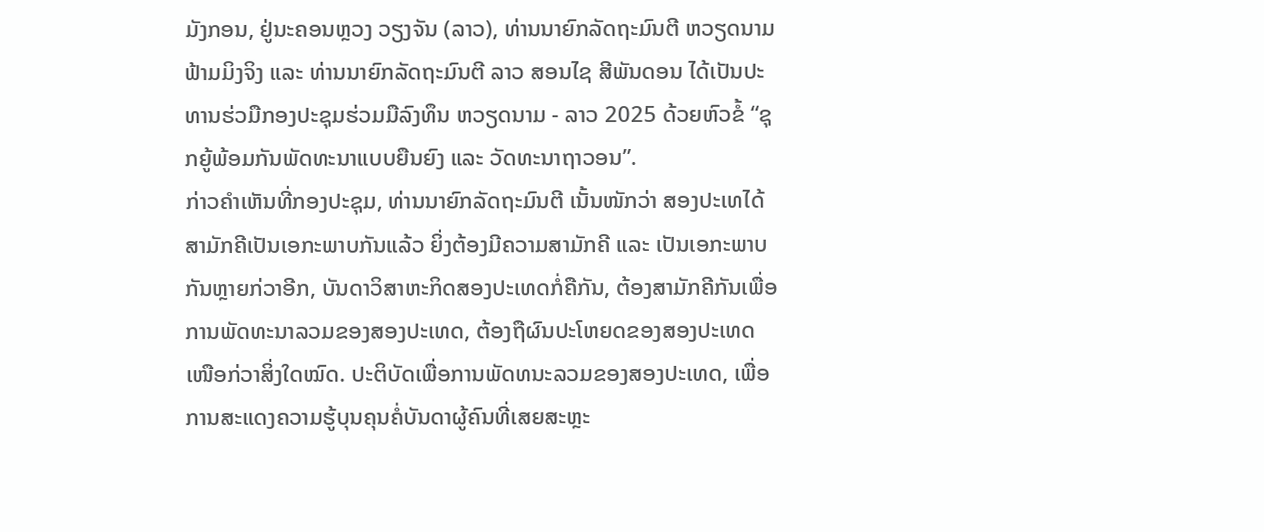ມັງກອນ, ຢູ່ນະຄອນຫຼວງ ວຽງຈັນ (ລາວ), ທ່ານນາຍົກລັດຖະມົນຕີ ຫວຽດນາມ ຟ້າມມິງຈິງ ແລະ ທ່ານນາຍົກລັດຖະມົນຕີ ລາວ ສອນໄຊ ສີພັນດອນ ໄດ້ເປັນປະທານຮ່ວມືກອງປະຊຸມຮ່ວມມືລົງທຶນ ຫວຽດນາມ - ລາວ 2025 ດ້ວຍຫົວຂໍ້ “ຊຸກຍູ້ພ້ອມກັນພັດທະນາແບບຍືນຍົງ ແລະ ວັດທະນາຖາວອນ”.
ກ່າວຄຳເຫັນທີ່ກອງປະຊຸມ, ທ່ານນາຍົກລັດຖະມົນຕີ ເນັ້ນໜັກວ່າ ສອງປະເທໄດ້ສາມັກຄີເປັນເອກະພາບກັນແລ້ວ ຍິ່ງຕ້ອງມີຄວາມສາມັກຄີ ແລະ ເປັນເອກະພາບກັນຫຼາຍກ່ວາອີກ, ບັນດາວິສາຫະກິດສອງປະເທດກໍ່ຄືກັນ, ຕ້ອງສາມັກຄີກັນເພື່ອການພັດທະນາລວມຂອງສອງປະເທດ, ຕ້ອງຖືຜົນປະໂຫຍດຂອງສອງປະເທດເໜືອກ່ວາສິ່ງໃດໝົດ. ປະຕິບັດເພື່ອການພັດທນະລວມຂອງສອງປະເທດ, ເພື່ອການສະແດງຄວາມຮູ້ບຸນຄຸນຄໍ່ບັນດາຜູ້ຄົນທີ່ເສຍສະຫຼະ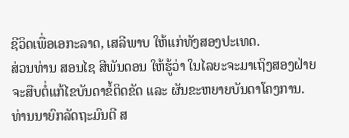ຊີວິດເພື່ອເອກະລາດ, ເສລີພາບ ໃຫ້ແກ່ທັງສອງປະເທດ.
ສ່ວນທ່ານ ສອນໄຊ ສີພັນດອນ ໃຫ້ຮູ້ວ່າ ໃນໄລຍະຈະມາເຖິງສອງຝ່າຍຈະສືບຕໍ່ແກ້ໄຂບັນດາຂໍ້ຕິດຂັດ ແລະ ຜັນຂະຫຍາຍບັນດາໂຄງການ. ທ່ານນາຍົກລັດຖະມົນຕີ ສ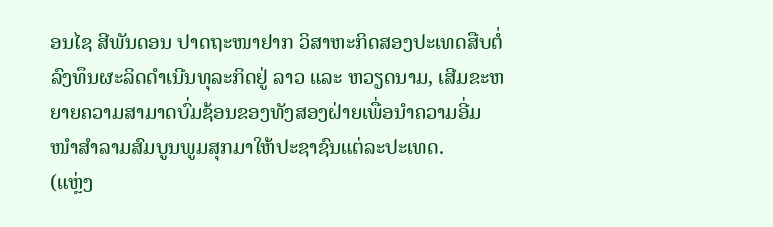ອນໄຊ ສີພັນດອນ ປາດຖະໜາຢາກ ວິສາຫະກິດສອງປະເທດສືບຕໍ່ລົງທຶນຜະລິດດຳເນີນທຸລະກິດຢູ່ ລາວ ແລະ ຫວຽດນາມ, ເສີມຂະຫຍາຍຄວາມສາມາດບົ່ມຊ້ອນຂອງທັງສອງຝ່າຍເພື່ອນຳຄວາມອີ່ມໜຳສຳລາມສົມບູນພູມສຸກມາໃຫ້ປະຊາຊົນແຕ່ລະປະເທດ.
(ແຫຼ່ງ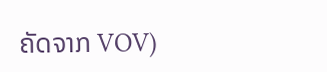ຄັດຈາກ VOV)